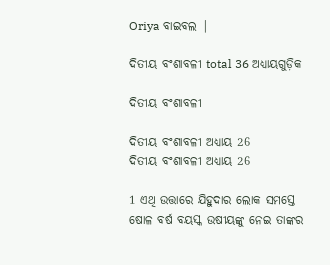Oriya ବାଇବଲ |

ଦିତୀୟ ବଂଶାବଳୀ total 36 ଅଧ୍ୟାୟଗୁଡ଼ିକ

ଦିତୀୟ ବଂଶାବଳୀ

ଦିତୀୟ ବଂଶାବଳୀ ଅଧ୍ୟାୟ 26
ଦିତୀୟ ବଂଶାବଳୀ ଅଧ୍ୟାୟ 26

1 ଏଥି ଉତ୍ତାରେ ଯିହୁଦାର ଲୋକ ସମସ୍ତେ ଷୋଳ ବର୍ଷ ବୟସ୍କ ଉଷୀୟଙ୍କୁ ନେଇ ତାଙ୍କର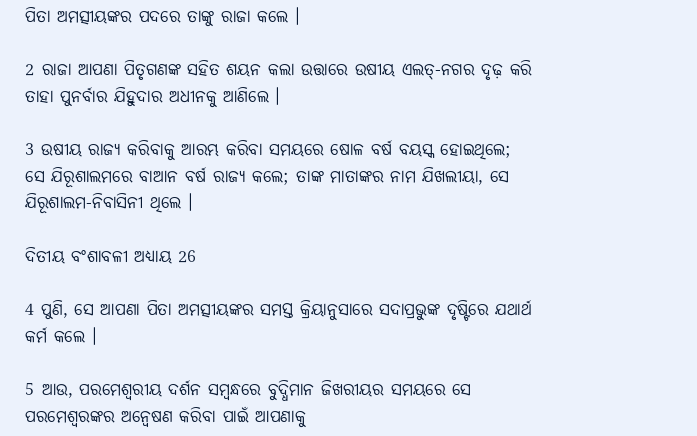ପିତା ଅମତ୍ସୀୟଙ୍କର ପଦରେ ତାଙ୍କୁ ରାଜା କଲେ ।

2 ରାଜା ଆପଣା ପିତୃଗଣଙ୍କ ସହିତ ଶୟନ କଲା ଉତ୍ତାରେ ଉଷୀୟ ଏଲତ୍-ନଗର ଦୃଢ଼ କରି ତାହା ପୁନର୍ବାର ଯିହୁଦାର ଅଧୀନକୁ ଆଣିଲେ ।

3 ଉଷୀୟ ରାଜ୍ୟ କରିବାକୁ ଆରମ୍ଭ କରିବା ସମୟରେ ଷୋଳ ବର୍ଷ ବୟସ୍କ ହୋଇଥିଲେ; ସେ ଯିରୂଶାଲମରେ ବାଆନ ବର୍ଷ ରାଜ୍ୟ କଲେ; ତାଙ୍କ ମାତାଙ୍କର ନାମ ଯିଖଲୀୟା, ସେ ଯିରୂଶାଲମ-ନିବାସିନୀ ଥିଲେ ।

ଦିତୀୟ ବଂଶାବଳୀ ଅଧ୍ୟାୟ 26

4 ପୁଣି, ସେ ଆପଣା ପିତା ଅମତ୍ସୀୟଙ୍କର ସମସ୍ତ କ୍ରିୟାନୁସାରେ ସଦାପ୍ରଭୁଙ୍କ ଦୃଷ୍ଟିରେ ଯଥାର୍ଥ କର୍ମ କଲେ ।

5 ଆଉ, ପରମେଶ୍ଵରୀୟ ଦର୍ଶନ ସମ୍ଵନ୍ଧରେ ବୁଦ୍ଧିମାନ ଜିଖରୀୟର ସମୟରେ ସେ ପରମେଶ୍ଵରଙ୍କର ଅନ୍ଵେଷଣ କରିବା ପାଇଁ ଆପଣାକୁ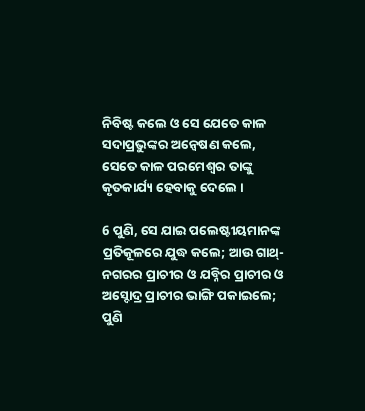ନିବିଷ୍ଟ କଲେ ଓ ସେ ଯେତେ କାଳ ସଦାପ୍ରଭୁଙ୍କର ଅନ୍ଵେଷଣ କଲେ, ସେତେ କାଳ ପରମେଶ୍ଵର ତାଙ୍କୁ କୃତକାର୍ଯ୍ୟ ହେବାକୁ ଦେଲେ ।

6 ପୁଣି, ସେ ଯାଇ ପଲେଷ୍ଟୀୟମାନଙ୍କ ପ୍ରତିକୂଳରେ ଯୁଦ୍ଧ କଲେ; ଆଉ ଗାଥ୍-ନଗରର ପ୍ରାଚୀର ଓ ଯବ୍ନିର ପ୍ରାଚୀର ଓ ଅସ୍ଦୋଦ୍ର ପ୍ରାଚୀର ଭାଙ୍ଗି ପକାଇଲେ; ପୁଣି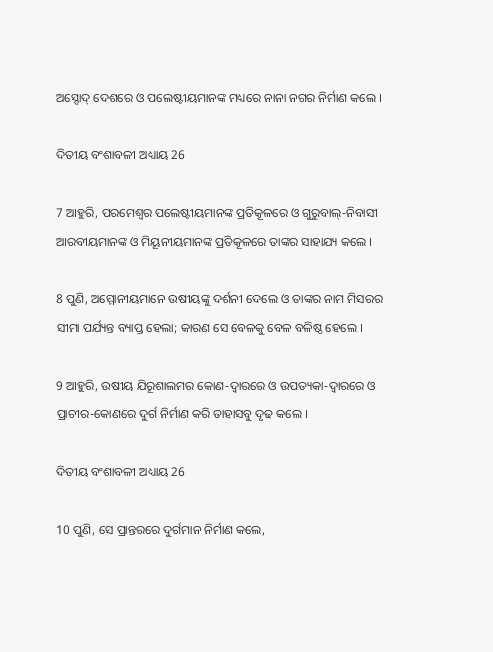ଅସ୍ଦୋଦ୍ ଦେଶରେ ଓ ପଲେଷ୍ଟୀୟମାନଙ୍କ ମଧ୍ୟରେ ନାନା ନଗର ନିର୍ମାଣ କଲେ ।

ଦିତୀୟ ବଂଶାବଳୀ ଅଧ୍ୟାୟ 26

7 ଆହୁରି, ପରମେଶ୍ଵର ପଲେଷ୍ଟୀୟମାନଙ୍କ ପ୍ରତିକୂଳରେ ଓ ଗୁରୁବାଲ୍-ନିବାସୀ ଆରବୀୟମାନଙ୍କ ଓ ମିୟୂନୀୟମାନଙ୍କ ପ୍ରତିକୂଳରେ ତାଙ୍କର ସାହାଯ୍ୟ କଲେ ।

8 ପୁଣି, ଅମ୍ମୋନୀୟମାନେ ଉଷୀୟଙ୍କୁ ଦର୍ଶନୀ ଦେଲେ ଓ ତାଙ୍କର ନାମ ମିସରର ସୀମା ପର୍ଯ୍ୟନ୍ତ ବ୍ୟାପ୍ତ ହେଲା; କାରଣ ସେ ବେଳକୁ ବେଳ ବଳିଷ୍ଠ ହେଲେ ।

9 ଆହୁରି, ଉଷୀୟ ଯିରୂଶାଲମର କୋଣ-ଦ୍ଵାରରେ ଓ ଉପତ୍ୟକା-ଦ୍ଵାରରେ ଓ ପ୍ରାଚୀର-କୋଣରେ ଦୁର୍ଗ ନିର୍ମାଣ କରି ତାହାସବୁ ଦୃଢ କଲେ ।

ଦିତୀୟ ବଂଶାବଳୀ ଅଧ୍ୟାୟ 26

10 ପୁଣି, ସେ ପ୍ରାନ୍ତରରେ ଦୁର୍ଗମାନ ନିର୍ମାଣ କଲେ,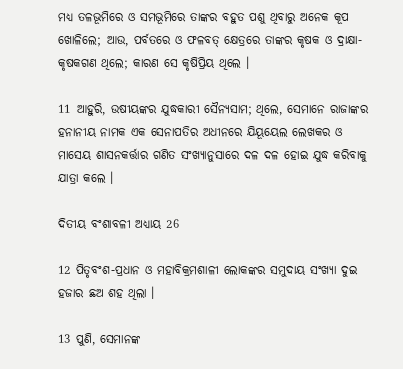ମଧ୍ୟ ତଳଭୂମିରେ ଓ ସମଭୂମିରେ ତାଙ୍କର ବହୁତ ପଶୁ ଥିବାରୁ ଅନେକ କୂପ ଖୋଳିଲେ; ଆଉ, ପର୍ବତରେ ଓ ଫଳବତ୍ କ୍ଷେତ୍ରରେ ତାଙ୍କର କୃଷକ ଓ ଦ୍ରାକ୍ଷା-କୃଷକଗଣ ଥିଲେ; କାରଣ ସେ କୃଷିପ୍ରିୟ ଥିଲେ ।

11 ଆହୁରି, ଉଷୀୟଙ୍କର ଯୁଦ୍ଧକାରୀ ସୈନ୍ୟସାମ; ଥିଲେ, ସେମାନେ ରାଜାଙ୍କର ହନାନୀୟ ନାମକ ଏକ ସେନାପତିର ଅଧୀନରେ ଯିୟୂୟେଲ ଲେଖକର ଓ ମାସେୟ ଶାସନକର୍ତ୍ତାର ଗଣିତ ସଂଖ୍ୟାନୁସାରେ ଦଳ ଦଳ ହୋଇ ଯୁଦ୍ଧ କରିବାକୁ ଯାତ୍ରା କଲେ ।

ଦିତୀୟ ବଂଶାବଳୀ ଅଧ୍ୟାୟ 26

12 ପିତୃବଂଶ-ପ୍ରଧାନ ଓ ମହାବିକ୍ରମଶାଳୀ ଲୋକଙ୍କର ସମୁଦାୟ ସଂଖ୍ୟା ଦୁଇ ହଜାର ଛଅ ଶହ ଥିଲା ।

13 ପୁଣି, ସେମାନଙ୍କ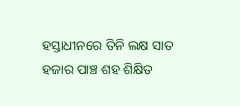ହସ୍ତାଧୀନରେ ତିନି ଲକ୍ଷ ସାତ ହଜାର ପାଞ୍ଚ ଶହ ଶିକ୍ଷିତ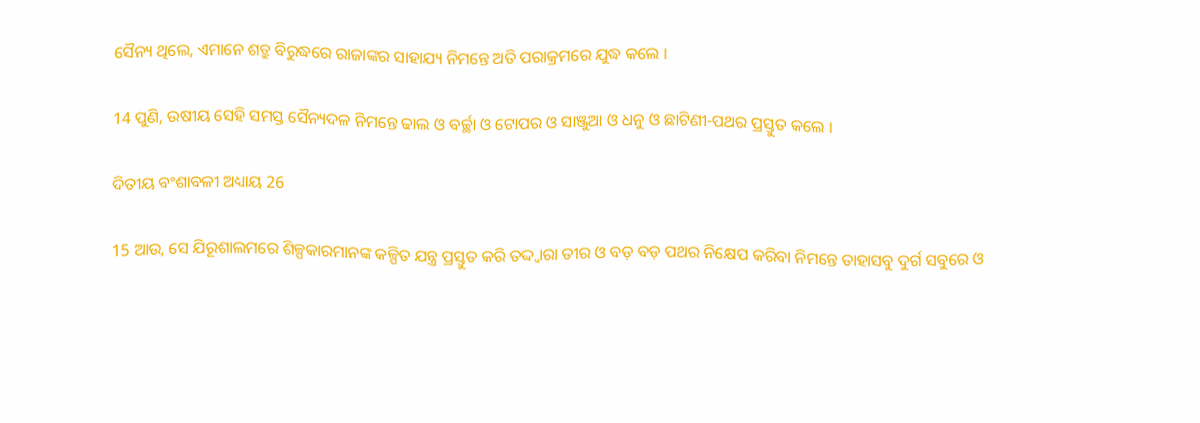ସୈନ୍ୟ ଥିଲେ, ଏମାନେ ଶତ୍ରୁ ବିରୁଦ୍ଧରେ ରାଜାଙ୍କର ସାହାଯ୍ୟ ନିମନ୍ତେ ଅତି ପରାକ୍ରମରେ ଯୁଦ୍ଧ କଲେ ।

14 ପୁଣି, ଉଷୀୟ ସେହି ସମସ୍ତ ସୈନ୍ୟଦଳ ନିମନ୍ତେ ଢାଲ ଓ ବର୍ଚ୍ଛା ଓ ଟୋପର ଓ ସାଞ୍ଜୁଆ ଓ ଧନୁ ଓ ଛାଟିଣୀ-ପଥର ପ୍ରସ୍ତୁତ କଲେ ।

ଦିତୀୟ ବଂଶାବଳୀ ଅଧ୍ୟାୟ 26

15 ଆଉ, ସେ ଯିରୂଶାଲମରେ ଶିଳ୍ପକାରମାନଙ୍କ କଳ୍ପିତ ଯନ୍ତ୍ର ପ୍ରସ୍ତୁତ କରି ତଦ୍ଦ୍ଵାରା ତୀର ଓ ବଡ଼ ବଡ଼ ପଥର ନିକ୍ଷେପ କରିବା ନିମନ୍ତେ ତାହାସବୁ ଦୁର୍ଗ ସବୁରେ ଓ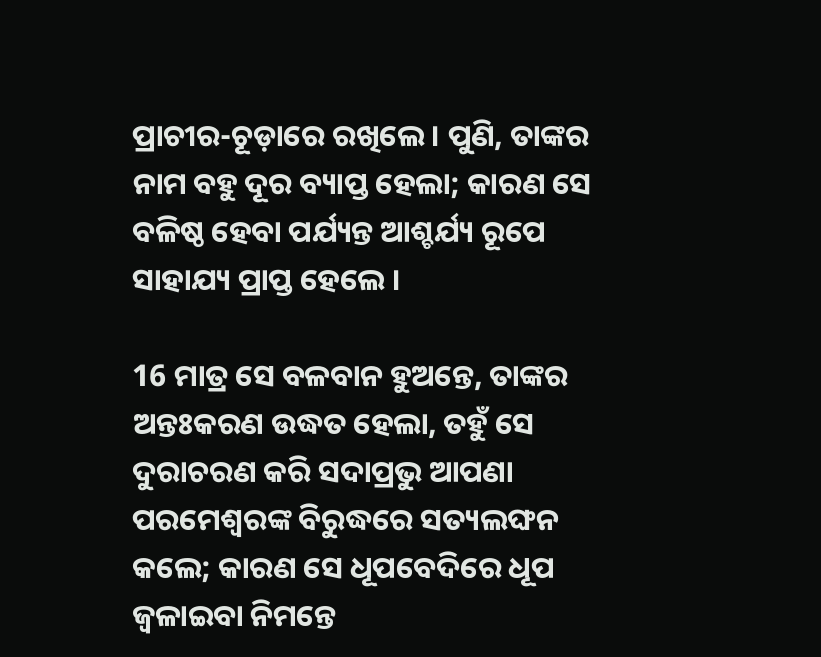ପ୍ରାଚୀର-ଚୂଡ଼ାରେ ରଖିଲେ । ପୁଣି, ତାଙ୍କର ନାମ ବହୁ ଦୂର ବ୍ୟାପ୍ତ ହେଲା; କାରଣ ସେ ବଳିଷ୍ଠ ହେବା ପର୍ଯ୍ୟନ୍ତ ଆଶ୍ଚର୍ଯ୍ୟ ରୂପେ ସାହାଯ୍ୟ ପ୍ରାପ୍ତ ହେଲେ ।

16 ମାତ୍ର ସେ ବଳବାନ ହୁଅନ୍ତେ, ତାଙ୍କର ଅନ୍ତଃକରଣ ଉଦ୍ଧତ ହେଲା, ତହୁଁ ସେ ଦୁରାଚରଣ କରି ସଦାପ୍ରଭୁ ଆପଣା ପରମେଶ୍ଵରଙ୍କ ବିରୁଦ୍ଧରେ ସତ୍ୟଲଙ୍ଘନ କଲେ; କାରଣ ସେ ଧୂପବେଦିରେ ଧୂପ ଜ୍ଵଳାଇବା ନିମନ୍ତେ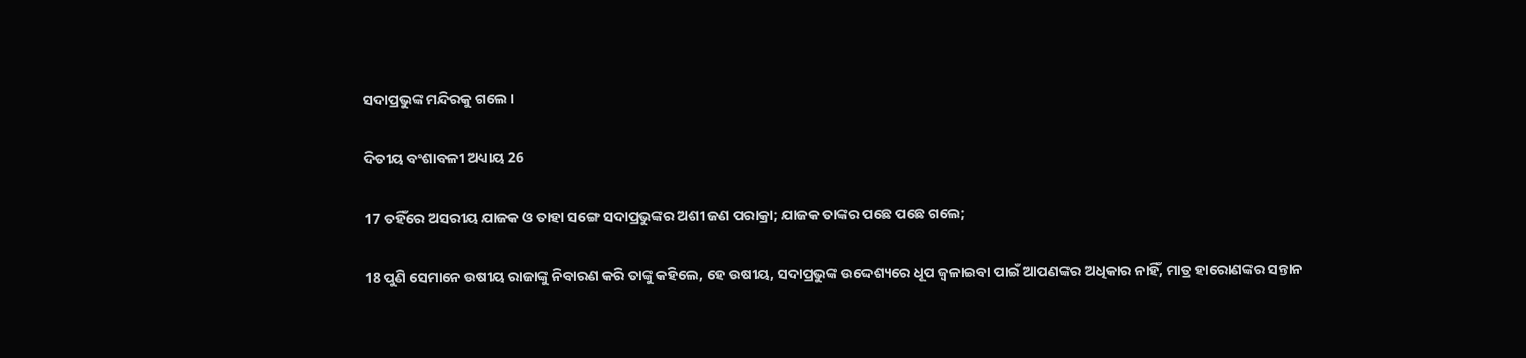ସଦାପ୍ରଭୁଙ୍କ ମନ୍ଦିରକୁ ଗଲେ ।

ଦିତୀୟ ବଂଶାବଳୀ ଅଧ୍ୟାୟ 26

17 ତହିଁରେ ଅସରୀୟ ଯାଜକ ଓ ତାହା ସଙ୍ଗେ ସଦାପ୍ରଭୁଙ୍କର ଅଶୀ ଜଣ ପରାକ୍ରା; ଯାଜକ ତାଙ୍କର ପଛେ ପଛେ ଗଲେ;

18 ପୁଣି ସେମାନେ ଉଷୀୟ ରାଜାଙ୍କୁ ନିବାରଣ କରି ତାଙ୍କୁ କହିଲେ, ହେ ଉଷୀୟ, ସଦାପ୍ରଭୁଙ୍କ ଉଦ୍ଦେଶ୍ୟରେ ଧୂପ ଜ୍ଵଳାଇବା ପାଇଁ ଆପଣଙ୍କର ଅଧିକାର ନାହିଁ, ମାତ୍ର ହାରୋଣଙ୍କର ସନ୍ତାନ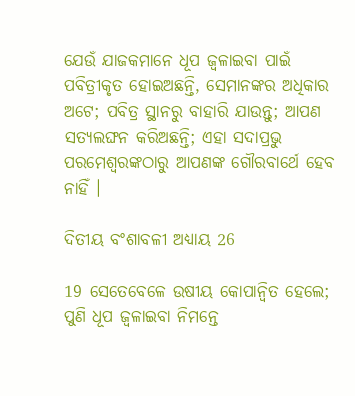ଯେଉଁ ଯାଜକମାନେ ଧୂପ ଜ୍ଵଳାଇବା ପାଇଁ ପବିତ୍ରୀକୃତ ହୋଇଅଛନ୍ତି, ସେମାନଙ୍କର ଅଧିକାର ଅଟେ; ପବିତ୍ର ସ୍ଥାନରୁ ବାହାରି ଯାଉନ୍ତୁ; ଆପଣ ସତ୍ୟଲଙ୍ଘନ କରିଅଛନ୍ତି; ଏହା ସଦାପ୍ରଭୁ ପରମେଶ୍ଵରଙ୍କଠାରୁ ଆପଣଙ୍କ ଗୌରବାର୍ଥେ ହେବ ନାହିଁ ।

ଦିତୀୟ ବଂଶାବଳୀ ଅଧ୍ୟାୟ 26

19 ସେତେବେଳେ ଉଷୀୟ କୋପାନ୍ଵିତ ହେଲେ; ପୁଣି ଧୂପ ଜ୍ଵଳାଇବା ନିମନ୍ତେ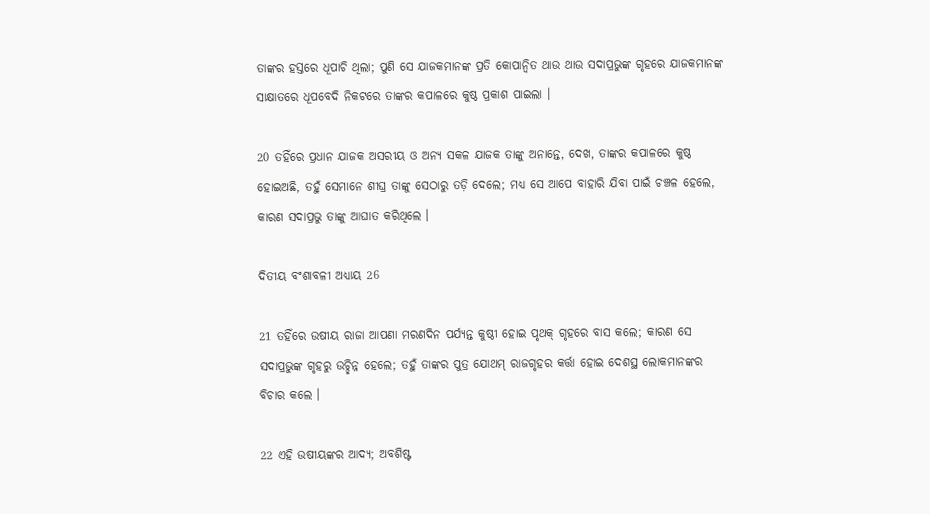ତାଙ୍କର ହସ୍ତରେ ଧୂପାଚି ଥିଲା; ପୁଣି ସେ ଯାଜକମାନଙ୍କ ପ୍ରତି କୋପାନ୍ଵିତ ଥାଉ ଥାଉ ସଦାପ୍ରଭୁଙ୍କ ଗୃହରେ ଯାଜକମାନଙ୍କ ସାକ୍ଷାତରେ ଧୂପବେଦି ନିକଟରେ ତାଙ୍କର କପାଳରେ କୁଷ୍ଠ ପ୍ରକାଶ ପାଇଲା ।

20 ତହିଁରେ ପ୍ରଧାନ ଯାଜକ ଅସରୀୟ ଓ ଅନ୍ୟ ସକଳ ଯାଜକ ତାଙ୍କୁ ଅନାନ୍ତେ, ଦେଖ, ତାଙ୍କର କପାଳରେ କୁଷ୍ଠ ହୋଇଅଛି, ତହୁଁ ସେମାନେ ଶୀଘ୍ର ତାଙ୍କୁ ସେଠାରୁ ତଡ଼ି ଦେଲେ; ମଧ୍ୟ ସେ ଆପେ ବାହାରି ଯିବା ପାଇଁ ଚଞ୍ଚଳ ହେଲେ, କାରଣ ସଦାପ୍ରଭୁ ତାଙ୍କୁ ଆଘାତ କରିଥିଲେ ।

ଦିତୀୟ ବଂଶାବଳୀ ଅଧ୍ୟାୟ 26

21 ତହିଁରେ ଉଷୀୟ ରାଜା ଆପଣା ମରଣଦିନ ପର୍ଯ୍ୟନ୍ତ କୁଷ୍ଠୀ ହୋଇ ପୃଥକ୍ ଗୃହରେ ବାସ କଲେ; କାରଣ ସେ ସଦାପ୍ରଭୁଙ୍କ ଗୃହରୁ ଉଚ୍ଛିନ୍ନ ହେଲେ; ତହୁଁ ତାଙ୍କର ପୁତ୍ର ଯୋଥମ୍ ରାଜଗୃହର କର୍ତ୍ତା ହୋଇ ଦେଶସ୍ଥ ଲୋକମାନଙ୍କର ବିଚାର କଲେ ।

22 ଏହି ଉଷୀୟଙ୍କର ଆଦ୍ୟ; ଅବଶିଷ୍ଟ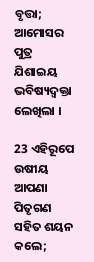ବୃତ୍ତା; ଆମୋସର ପୁତ୍ର ଯିଶାଇୟ ଭବିଷ୍ୟଦ୍ବକ୍ତା ଲେଖିଲା ।

23 ଏହିରୂପେ ଉଷୀୟ ଆପଣା ପିତୃଗଣ ସହିତ ଶୟନ କଲେ;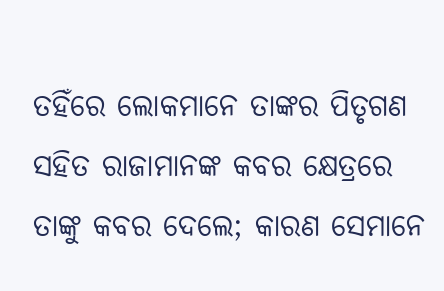ତହିଁରେ ଲୋକମାନେ ତାଙ୍କର ପିତୃଗଣ ସହିତ ରାଜାମାନଙ୍କ କବର କ୍ଷେତ୍ରରେ ତାଙ୍କୁ କବର ଦେଲେ; କାରଣ ସେମାନେ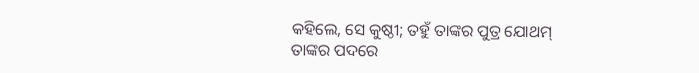କହିଲେ, ସେ କୁଷ୍ଠୀ; ତହୁଁ ତାଙ୍କର ପୁତ୍ର ଯୋଥମ୍ ତାଙ୍କର ପଦରେ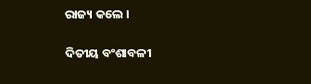ରାଜ୍ୟ କଲେ ।

ଦିତୀୟ ବଂଶାବଳୀ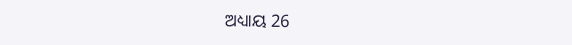ଅଧ୍ୟାୟ 26